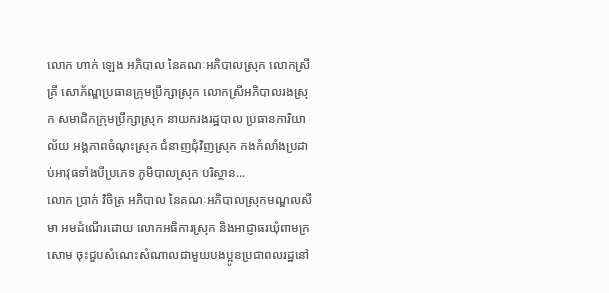លោក ហាក់ ឡេង អភិបាល នៃគណៈអភិបាលស្រុក លោកស្រី គ្រី សោភ័ណ្ឌប្រធានក្រុមប្រឹក្សាស្រុក លោកស្រីអភិបាលរងស្រុក សមាជិកក្រុមប្រឹក្សាស្រុក នាយករងរដ្ឋបាល ប្រធានការិយាល័យ អង្គភាពចំណុះស្រុក ជំនាញជុំវិញស្រុក កងកំលាំងប្រដាប់អាវុធទាំងបីប្រភេទ ភូមិបាលស្រុក បរិស្ថាន...
លោក ប្រាក់ វិចិត្រ អភិបាល នៃគណៈអភិបាលស្រុកមណ្ឌលសីមា អមដំណើរដោយ លោកអធិការស្រុក និងអាជ្ញាធរឃុំពាមក្រសោម ចុះជួបសំណេះសំណាលជាមួយបងប្អូនប្រជាពលរដ្ឋនៅ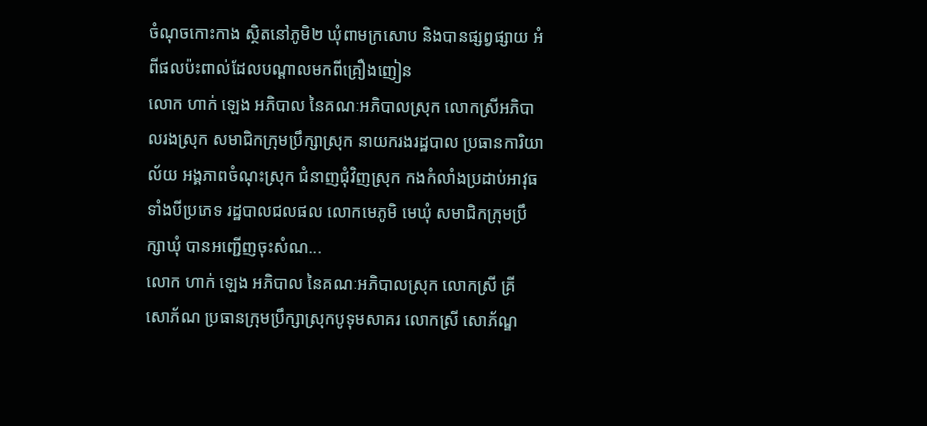ចំណុចកោះកាង ស្ថិតនៅភូមិ២ ឃុំពាមក្រសោប និងបានផ្សព្វផ្សាយ អំពីផលប៉ះពាល់ដែលបណ្តាលមកពីគ្រឿងញៀន
លោក ហាក់ ឡេង អភិបាល នៃគណៈអភិបាលស្រុក លោកស្រីអភិបាលរងស្រុក សមាជិកក្រុមប្រឹក្សាស្រុក នាយករងរដ្ឋបាល ប្រធានការិយាល័យ អង្គភាពចំណុះស្រុក ជំនាញជុំវិញស្រុក កងកំលាំងប្រដាប់អាវុធទាំងបីប្រភេទ រដ្ឋបាលជលផល លោកមេភូមិ មេឃុំ សមាជិកក្រុមប្រឹក្សាឃុំ បានអញ្ជើញចុះសំណ...
លោក ហាក់ ឡេង អភិបាល នៃគណៈអភិបាលស្រុក លោកស្រី គ្រី សោភ័ណ ប្រធានក្រុមប្រឹក្សាស្រុកបូទុមសាគរ លោកស្រី សោភ័ណ្ឌ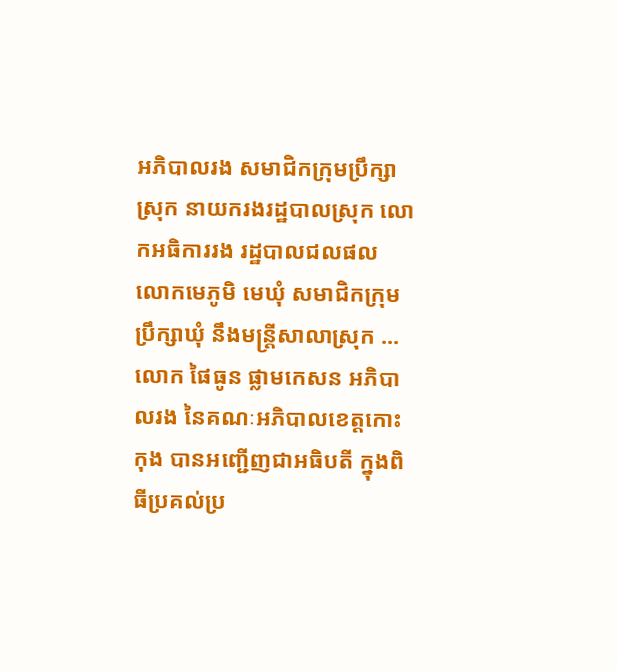អភិបាលរង សមាជិកក្រុមប្រឹក្សាស្រុក នាយករងរដ្ឋបាលស្រុក លោកអធិការរង រដ្ឋបាលជលផល លោកមេភូមិ មេឃុំ សមាជិកក្រុមប្រឹក្សាឃុំ នឹងមន្ត្រីសាលាស្រុក ...
លោក ផៃធូន ផ្លាមកេសន អភិបាលរង នៃគណៈអភិបាលខេត្តកោះកុង បានអញ្ជើញជាអធិបតី ក្នុងពិធីប្រគល់ប្រ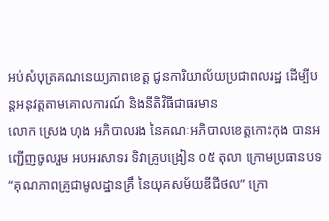អប់សំបុត្រគណនេយ្យភាពខេត្ត ជូនការិយាល័យប្រជាពលរដ្ឋ ដើម្បីបន្តអនុវត្តតាមគោលការណ៍ និងនីតិវិធីជាធរមាន
លោក ស្រេង ហុង អភិបាលរង នៃគណៈអភិបាលខេត្តកោះកុង បានអញ្ជើញចូលរួម អបអរសាទរ ទិវាគ្រូបង្រៀន ០៥ តុលា ក្រោមប្រធានបទ “គុណភាពគ្រូជាមូលដ្ឋានគ្រឹ នៃយុគសម័យឌីជីថល” ក្រោ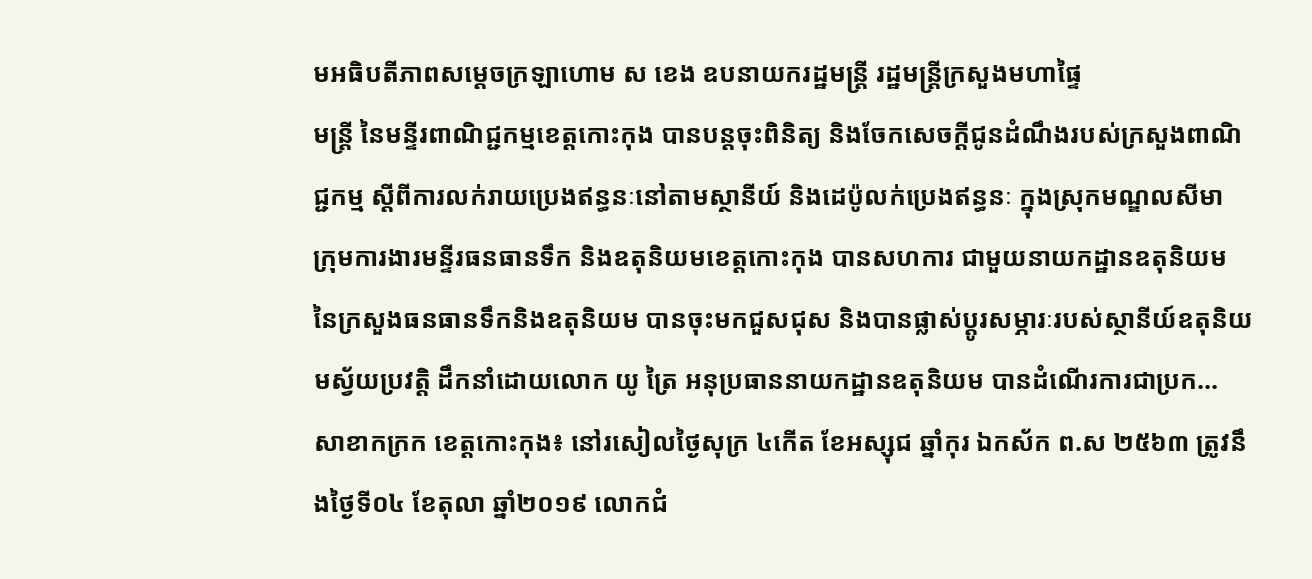មអធិបតីភាពសម្តេចក្រឡាហោម ស ខេង ឧបនាយករដ្ឋមន្ត្រី រដ្ឋមន្ត្រីក្រសួងមហាផ្ទៃ
មន្ត្រី នៃមន្ទីរពាណិជ្ជកម្មខេត្តកោះកុង បានបន្តចុះពិនិត្យ និងចែកសេចក្តីជូនដំណឹងរបស់ក្រសួងពាណិជ្ជកម្ម ស្តីពីការលក់រាយប្រេងឥន្ធនៈនៅតាមស្ថានីយ៍ និងដេប៉ូលក់ប្រេងឥន្ធនៈ ក្នុងស្រុកមណ្ឌលសីមា
ក្រុមការងារមន្ទីរធនធានទឹក និងឧតុនិយមខេត្តកោះកុង បានសហការ ជាមួយនាយកដ្ឋានឧតុនិយម នៃក្រសួងធនធានទឹកនិងឧតុនិយម បានចុះមកជួសជុស និងបានផ្លាស់ប្តូរសម្ភារៈរបស់ស្ថានីយ៍ឧតុនិយមស្វ័យប្រវត្តិ ដឹកនាំដោយលោក យូ ត្រៃ អនុប្រធាននាយកដ្ឋានឧតុនិយម បានដំណេីរការជាប្រក...
សាខាកក្រក ខេត្តកោះកុង៖ នៅរសៀលថ្ងៃសុក្រ ៤កើត ខែអស្សុជ ឆ្នាំកុរ ឯកស័ក ព.ស ២៥៦៣ ត្រូវនឹងថ្ងៃទី០៤ ខែតុលា ឆ្នាំ២០១៩ លោកជំ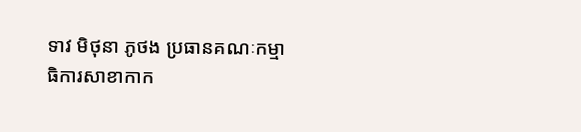ទាវ មិថុនា ភូថង ប្រធានគណៈកម្មាធិការសាខាកាក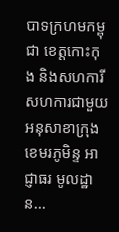បាទក្រហមកម្ពុជា ខេត្តកោះកុង និងសហការី សហការជាមួយអនុសាខាក្រុងខេមរភូមិន្ទ អាជ្ញាធរ មូលដ្ឋាន...